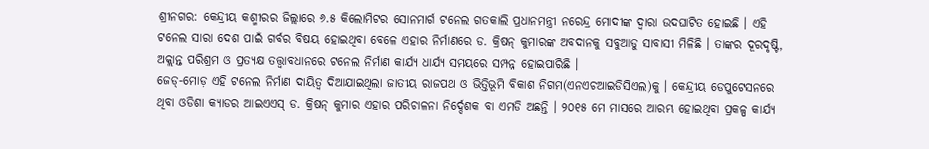ଶ୍ରୀନଗର: କେନ୍ଦ୍ରୀୟ କଶ୍ମୀରର ଜିଲ୍ଲାରେ ୬.୫ କିଲୋମିଟର ସୋନମାର୍ଗ ଟନେଲ ଗତକାଲି ପ୍ରଧାନମନ୍ତ୍ରୀ ନରେନ୍ଦ୍ର ମୋଦୀଙ୍କ ଦ୍ୱାରା ଉଦଘାଟିତ ହୋଇଛି । ଏହି ଟନେଲ ସାରା ଦେଶ ପାଇଁ ଗର୍ବର ବିଷୟ ହୋଇଥିବା ବେଳେ ଏହାର ନିର୍ମାଣରେ ଡ. କ୍ରିଷନ୍ କୁମାରଙ୍କ ଅବଦାନକୁ ସବୁଆଡୁ ସାବାସୀ ମିଳିଛି । ତାଙ୍କର ଦୂରଦୃଷ୍ଟି, ଅକ୍ଲାନ୍ତ ପରିଶ୍ରମ ଓ ପ୍ରତ୍ୟକ୍ଷ ତତ୍ତ୍ୱାବଧାନରେ ଟନେଲ ନିର୍ମାଣ କାର୍ଯ୍ୟ ଧାର୍ଯ୍ୟ ସମୟରେ ସମ୍ପନ୍ନ ହୋଇପାରିଛି ।
ଜେଡ୍-ମୋଡ଼ ଏହି ଟନେଲ ନିର୍ମାଣ ଦାୟିତ୍ୱ ଦିଆଯାଇଥିଲା ଜାତୀୟ ରାଜପଥ ଓ ଭିତ୍ତିଭୂମି ବିକାଶ ନିଗମ(ଏନଏଚଆଇଡିସିଏଲ)କୁ । କେନ୍ଦ୍ରୀୟ ଡେପୁଟେସନରେ ଥିବା ଓଡିଶା କ୍ୟାଡର ଆଇଏଏସ୍ ଡ. କ୍ରିଷନ୍ କୁମାର ଏହାର ପରିଚାଳନା ନିର୍ଦ୍ଦେଶକ ବା ଏମଡି ଅଛନ୍ତି । ୨୦୧୫ ମେ ମାସରେ ଆରମ୍ଭ ହୋଇଥିବା ପ୍ରକଳ୍ପ କାର୍ଯ୍ୟ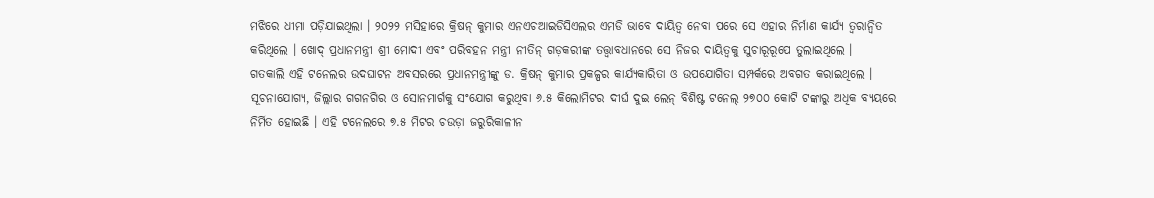ମଝିରେ ଧୀମା ପଡ଼ିଯାଇଥିଲା । ୨୦୨୨ ମସିହାରେ କ୍ରିଷନ୍ କୁମାର ଏନଏଚଆଇଡିସିଏଲର ଏମଡି ଭାବେ ଦାୟିତ୍ୱ ନେବା ପରେ ସେ ଏହାର ନିର୍ମାଣ କାର୍ଯ୍ୟ ତ୍ୱରାନ୍ୱିତ କରିଥିଲେ । ଖୋଦ୍ ପ୍ରଧାନମନ୍ତ୍ରୀ ଶ୍ରୀ ମୋଦୀ ଏବଂ ପରିବହନ ମନ୍ତ୍ରୀ ନୀତିନ୍ ଗଡ଼କରୀଙ୍କ ତତ୍ତ୍ୱାବଧାନରେ ସେ ନିଜର ଦାୟିତ୍ୱକୁ ସୁଚାରୂରୂପେ ତୁଲାଇଥିଲେ ।
ଗତକାଲି ଏହି ଟନେଲର ଉଦଘାଟନ ଅବସରରେ ପ୍ରଧାନମନ୍ତ୍ରୀଙ୍କୁ ଡ. କ୍ରିଷନ୍ କୁମାର ପ୍ରକଳ୍ପର କାର୍ଯ୍ୟକାରିତା ଓ ଉପଯୋଗିତା ସମ୍ପର୍କରେ ଅବଗତ କରାଇଥିଲେ ।
ସୂଚନାଯୋଗ୍ୟ, ଜିଲ୍ଲାର ଗଗନଗିର ଓ ସୋନମାର୍ଗକୁ ସଂଯୋଗ କରୁଥିବା ୬.୫ କିଲୋମିଟର ଦୀର୍ଘ ଦୁଇ ଲେନ୍ ବିଶିଷ୍ଟ ଟନେଲ୍ ୨୭୦୦ କୋଟି ଟଙ୍କାରୁ ଅଧିକ ବ୍ୟୟରେ ନିର୍ମିତ ହୋଇଛି । ଏହି ଟନେଲରେ ୭.୫ ମିଟର ଚଉଡ଼ା ଜରୁରିକାଳୀନ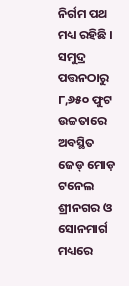ନିର୍ଗମ ପଥ ମଧ୍ୟ ରହିଛି । ସମୁଦ୍ର ପତ୍ତନଠାରୁ ୮,୬୫୦ ଫୁଟ ଉଚ୍ଚତାରେ ଅବସ୍ଥିତ ଜେଡ୍ ମୋଡ଼ ଟନେଲ ଶ୍ରୀନଗର ଓ ସୋନମାର୍ଗ ମଧ୍ୟରେ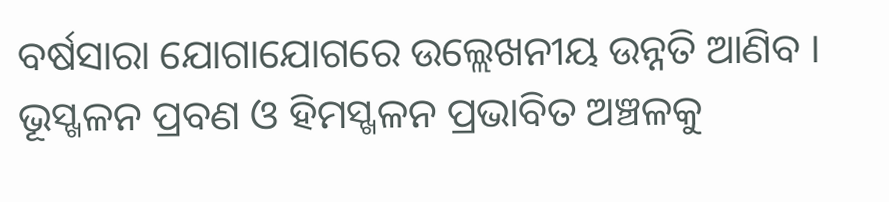ବର୍ଷସାରା ଯୋଗାଯୋଗରେ ଉଲ୍ଲେଖନୀୟ ଉନ୍ନତି ଆଣିବ । ଭୂସ୍ଖଳନ ପ୍ରବଣ ଓ ହିମସ୍ଖଳନ ପ୍ରଭାବିତ ଅଞ୍ଚଳକୁ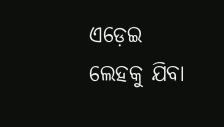ଏଡ଼େଇ ଲେହକୁ ଯିବା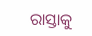ରାସ୍ତାକୁ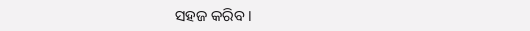ସହଜ କରିବ ।